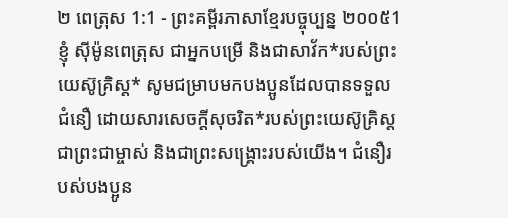២ ពេត្រុស 1:1 - ព្រះគម្ពីរភាសាខ្មែរបច្ចុប្បន្ន ២០០៥1 ខ្ញុំ ស៊ីម៉ូនពេត្រុស ជាអ្នកបម្រើ និងជាសាវ័ក*របស់ព្រះយេស៊ូគ្រិស្ត* សូមជម្រាបមកបងប្អូនដែលបានទទួលជំនឿ ដោយសារសេចក្ដីសុចរិត*របស់ព្រះយេស៊ូគ្រិស្តជាព្រះជាម្ចាស់ និងជាព្រះសង្គ្រោះរបស់យើង។ ជំនឿរបស់បងប្អូន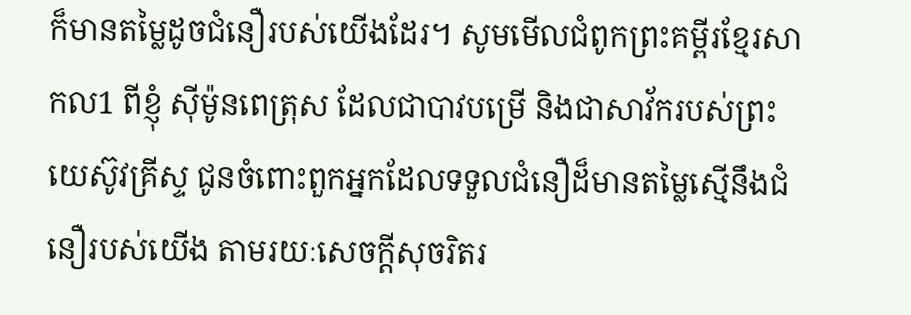ក៏មានតម្លៃដូចជំនឿរបស់យើងដែរ។ សូមមើលជំពូកព្រះគម្ពីរខ្មែរសាកល1 ពីខ្ញុំ ស៊ីម៉ូនពេត្រុស ដែលជាបាវបម្រើ និងជាសាវ័ករបស់ព្រះយេស៊ូវគ្រីស្ទ ជូនចំពោះពួកអ្នកដែលទទួលជំនឿដ៏មានតម្លៃស្មើនឹងជំនឿរបស់យើង តាមរយៈសេចក្ដីសុចរិតរ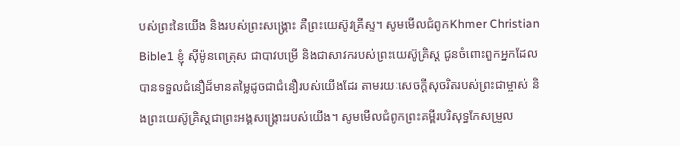បស់ព្រះនៃយើង និងរបស់ព្រះសង្គ្រោះ គឺព្រះយេស៊ូវគ្រីស្ទ។ សូមមើលជំពូកKhmer Christian Bible1 ខ្ញុំ ស៊ីម៉ូនពេត្រុស ជាបាវបម្រើ និងជាសាវករបស់ព្រះយេស៊ូគ្រិស្ដ ជូនចំពោះពួកអ្នកដែលបានទទួលជំនឿដ៏មានតម្លៃដូចជាជំនឿរបស់យើងដែរ តាមរយៈសេចក្ដីសុចរិតរបស់ព្រះជាម្ចាស់ និងព្រះយេស៊ូគ្រិស្ដជាព្រះអង្គសង្គ្រោះរបស់យើង។ សូមមើលជំពូកព្រះគម្ពីរបរិសុទ្ធកែសម្រួល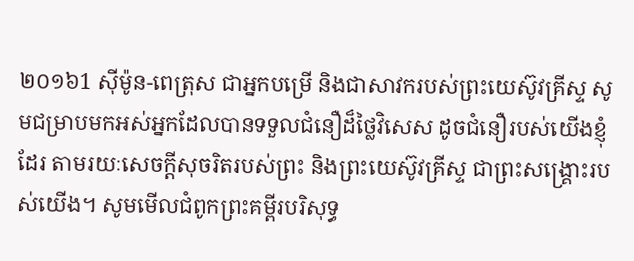២០១៦1 ស៊ីម៉ូន-ពេត្រុស ជាអ្នកបម្រើ និងជាសាវករបស់ព្រះយេស៊ូវគ្រីស្ទ សូមជម្រាបមកអស់អ្នកដែលបានទទួលជំនឿដ៏ថ្លៃវិសេស ដូចជំនឿរបស់យើងខ្ញុំដែរ តាមរយៈសេចក្ដីសុចរិតរបស់ព្រះ និងព្រះយេស៊ូវគ្រីស្ទ ជាព្រះសង្គ្រោះរបស់យើង។ សូមមើលជំពូកព្រះគម្ពីរបរិសុទ្ធ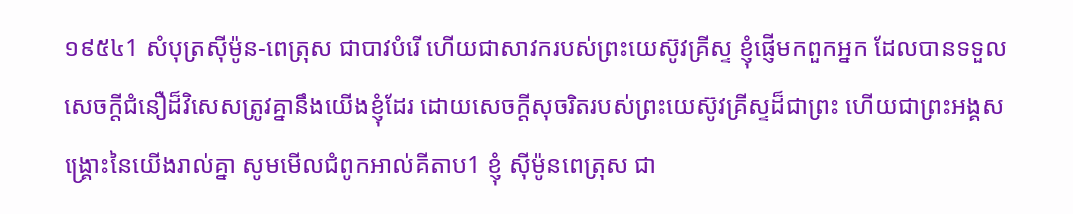១៩៥៤1 សំបុត្រស៊ីម៉ូន-ពេត្រុស ជាបាវបំរើ ហើយជាសាវករបស់ព្រះយេស៊ូវគ្រីស្ទ ខ្ញុំផ្ញើមកពួកអ្នក ដែលបានទទួលសេចក្ដីជំនឿដ៏វិសេសត្រូវគ្នានឹងយើងខ្ញុំដែរ ដោយសេចក្ដីសុចរិតរបស់ព្រះយេស៊ូវគ្រីស្ទដ៏ជាព្រះ ហើយជាព្រះអង្គសង្គ្រោះនៃយើងរាល់គ្នា សូមមើលជំពូកអាល់គីតាប1 ខ្ញុំ ស៊ីម៉ូនពេត្រុស ជា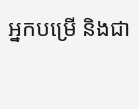អ្នកបម្រើ និងជា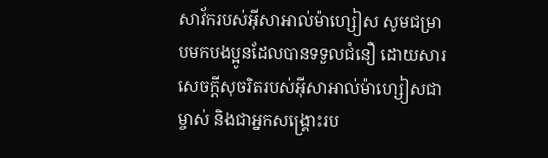សាវ័ករបស់អ៊ីសាអាល់ម៉ាហ្សៀស សូមជម្រាបមកបងប្អូនដែលបានទទួលជំនឿ ដោយសារសេចក្ដីសុចរិតរបស់អ៊ីសាអាល់ម៉ាហ្សៀសជាម្ចាស់ និងជាអ្នកសង្គ្រោះរប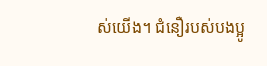ស់យើង។ ជំនឿរបស់បងប្អូ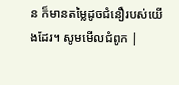ន ក៏មានតម្លៃដូចជំនឿរបស់យើងដែរ។ សូមមើលជំពូក |